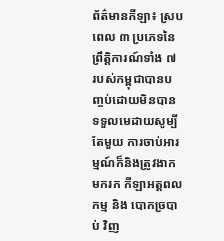ព័ត៌មានកីឡា៖ ស្របពេល ៣ ប្រភេទនៃព្រឹត្ដិការណ៍ទាំង ៧ របស់កម្ពុជាបានបញ្ចប់ដោយមិនបានទទួលមេដាយសូម្បីតែមួយ ការចាប់អារម្មណ៍ក៏និងត្រូវងាកមករក កីឡាអត្តពលកម្ម និង បោកច្របាប់ វិញ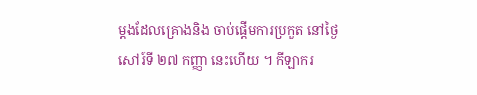ម្ដងដែលគ្រោងនិង ចាប់ផ្ដើមការប្រកួត នៅថ្ងៃសៅរ៍ទី ២៧ កញ្ញា នេះហើយ ។ កីឡាករ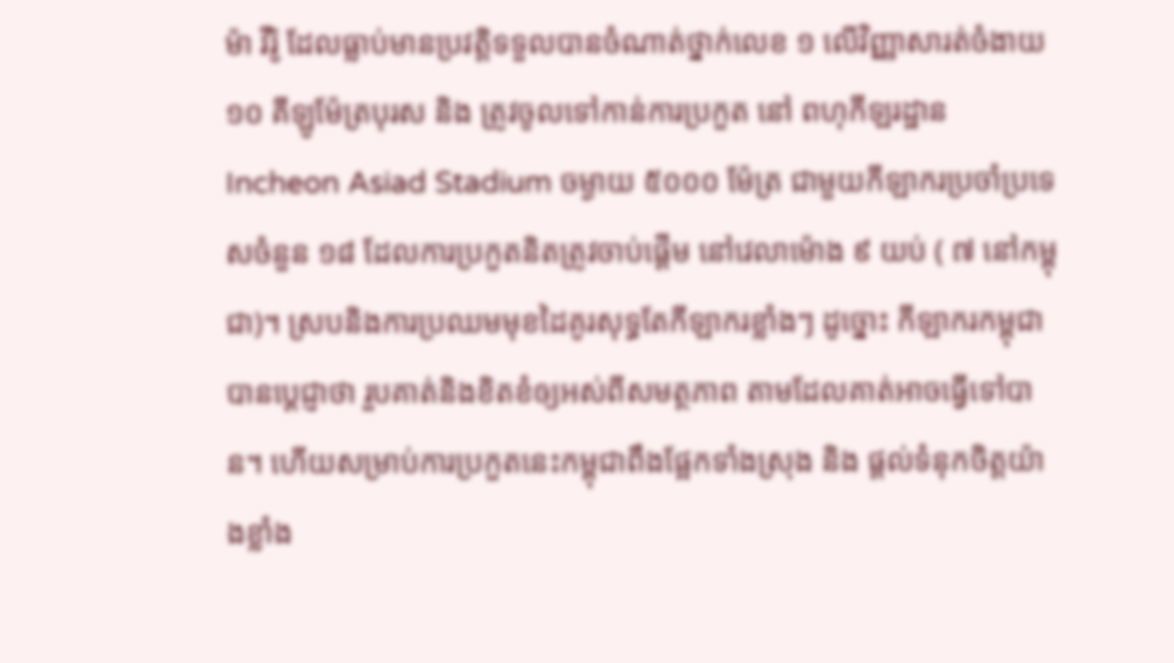ម៉ា វីរ៉ូ ដែលធ្លាប់មានប្រវត្ដិទទួលបានចំណាត់ថ្នាក់លេខ ១ លើវិញ្ញាសារត់ចំងាយ ១០ គីឡូម៉ែត្របុរស និង ត្រូវចូលទៅកាន់ការប្រកួត នៅ ពហុកីឡរដ្ឋាន Incheon Asiad Stadium ចម្ងាយ ៥០០០ ម៉ែត្រ ជាមួយកីឡាករប្រចាំប្រទេសចំនួន ១៨ ដែលការប្រកួតនិតត្រូវចាប់ផ្ដើម នៅវេលាម៉ោង ៩ យប់ ( ៧ នៅកម្ពុជា)។ ស្របនិងការប្រឈមមុខដៃគូរសុទ្ធតែកីឡាករខ្លាំងៗ ដូច្នោះ កីឡាករកម្ពុជាបានប្ដេជ្ញាថា រួបគាត់និងខិតខំឲ្យអស់ពីសមត្ថភាព តាមដែលគាត់អាចធ្វើទៅបាន។ ហើយសម្រាប់ការប្រកួតនេះកម្ពុជាពឹងផ្អែកទាំងស្រុង និង ផ្ដល់ទំនុកចិត្ដយ៉ាងខ្លាំង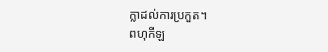ក្លាដល់ការប្រកួត។
ពហុកីឡ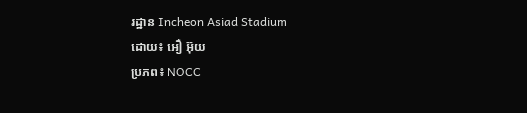រដ្ឋាន Incheon Asiad Stadium
ដោយ៖ អឿ អ៊ុយ
ប្រភព៖ NOCC